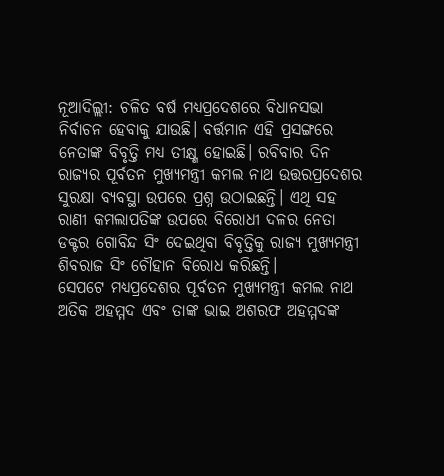ନୂଆଦିଲ୍ଲୀ: ଚଳିତ ବର୍ଷ ମଧ୍ୟପ୍ରଦେଶରେ ବିଧାନସଭା ନିର୍ବାଚନ ହେବାକୁ ଯାଉଛି। ବର୍ତ୍ତମାନ ଏହି ପ୍ରସଙ୍ଗରେ ନେତାଙ୍କ ବିବୃତ୍ତି ମଧ୍ୟ ତୀକ୍ଷ୍ଣ ହୋଇଛି। ରବିବାର ଦିନ ରାଜ୍ୟର ପୂର୍ବତନ ମୁଖ୍ୟମନ୍ତ୍ରୀ କମଲ ନାଥ ଉତ୍ତରପ୍ରଦେଶର ସୁରକ୍ଷା ବ୍ୟବସ୍ଥା ଉପରେ ପ୍ରଶ୍ନ ଉଠାଇଛନ୍ତି। ଏଥି ସହ ରାଣୀ କମଲାପତିଙ୍କ ଉପରେ ବିରୋଧୀ ଦଳର ନେତା ଡକ୍ଟର ଗୋବିନ୍ଦ ସିଂ ଦେଇଥିବା ବିବୃତ୍ତିକୁ ରାଜ୍ୟ ମୁଖ୍ୟମନ୍ତ୍ରୀ ଶିବରାଜ ସିଂ ଚୌହାନ ବିରୋଧ କରିଛନ୍ତି।
ସେପଟେ ମଧ୍ୟପ୍ରଦେଶର ପୂର୍ବତନ ମୁଖ୍ୟମନ୍ତ୍ରୀ କମଲ ନାଥ ଅତିକ ଅହମ୍ମଦ ଏବଂ ତାଙ୍କ ଭାଇ ଅଶରଫ ଅହମ୍ମଦଙ୍କ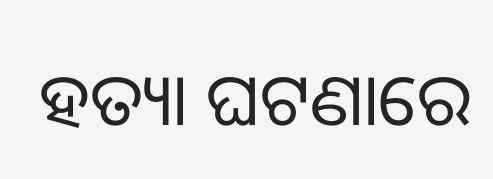ହତ୍ୟା ଘଟଣାରେ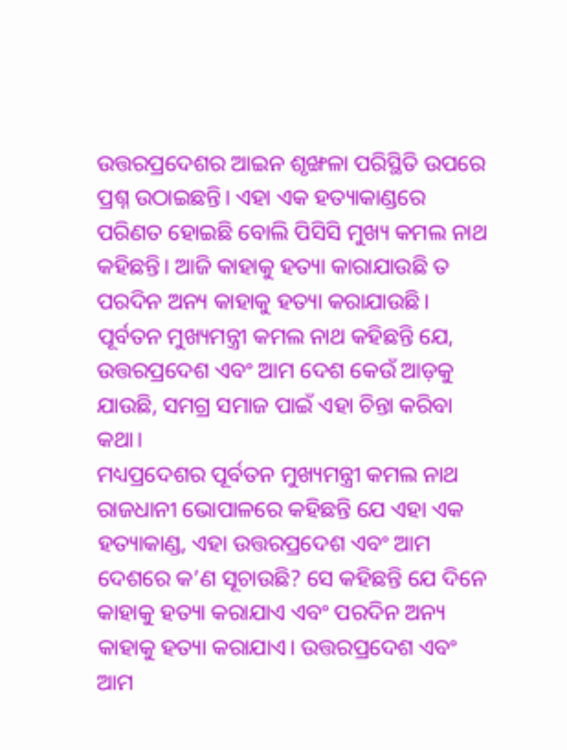ଉତ୍ତରପ୍ରଦେଶର ଆଇନ ଶୃଙ୍ଖଳା ପରିସ୍ଥିତି ଉପରେ ପ୍ରଶ୍ନ ଉଠାଇଛନ୍ତି। ଏହା ଏକ ହତ୍ୟାକାଣ୍ଡରେ ପରିଣତ ହୋଇଛି ବୋଲି ପିସିସି ମୁଖ୍ୟ କମଲ ନାଥ କହିଛନ୍ତି। ଆଜି କାହାକୁ ହତ୍ୟା କାରାଯାଉଛି ତ ପରଦିନ ଅନ୍ୟ କାହାକୁ ହତ୍ୟା କରାଯାଉଛି। ପୂର୍ବତନ ମୁଖ୍ୟମନ୍ତ୍ରୀ କମଲ ନାଥ କହିଛନ୍ତି ଯେ, ଉତ୍ତରପ୍ରଦେଶ ଏବଂ ଆମ ଦେଶ କେଉଁ ଆଡ଼କୁ ଯାଉଛି, ସମଗ୍ର ସମାଜ ପାଇଁ ଏହା ଚିନ୍ତା କରିବା କଥା।
ମଧ୍ୟପ୍ରଦେଶର ପୂର୍ବତନ ମୁଖ୍ୟମନ୍ତ୍ରୀ କମଲ ନାଥ ରାଜଧାନୀ ଭୋପାଳରେ କହିଛନ୍ତି ଯେ ଏହା ଏକ ହତ୍ୟାକାଣ୍ଡ, ଏହା ଉତ୍ତରପ୍ରଦେଶ ଏବଂ ଆମ ଦେଶରେ କ’ଣ ସୂଚାଉଛି? ସେ କହିଛନ୍ତି ଯେ ଦିନେ କାହାକୁ ହତ୍ୟା କରାଯାଏ ଏବଂ ପରଦିନ ଅନ୍ୟ କାହାକୁ ହତ୍ୟା କରାଯାଏ। ଉତ୍ତରପ୍ରଦେଶ ଏବଂ ଆମ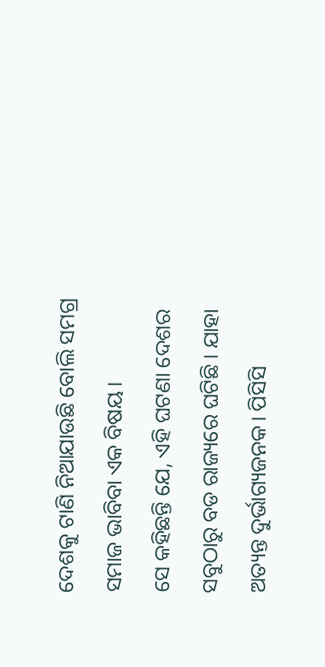ଦେଶକୁ ଟାଣି ନିଆଯାଉଛି ବୋଲି ସମଗ୍ର ସମାଜ ଭାବିବା ଏକ ବିଷୟ।
ସେ କହିଛନ୍ତି ଯେ, ଏହି ଘଟଣା ଦେଶର ସବୁଠାରୁ ବଡ ରାଜ୍ୟରେ ଘଟିଛି। ଯାହା ଅତ୍ୟନ୍ତ ଦୁର୍ଭାଗ୍ୟଜନକ। ପିସିସି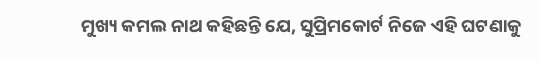ମୁଖ୍ୟ କମଲ ନାଥ କହିଛନ୍ତି ଯେ, ସୁପ୍ରିମକୋର୍ଟ ନିଜେ ଏହି ଘଟଣାକୁ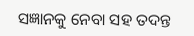ସଜ୍ଞାନକୁ ନେବା ସହ ତଦନ୍ତ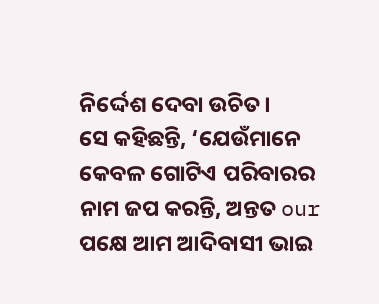ନିର୍ଦ୍ଦେଶ ଦେବା ଉଚିତ।
ସେ କହିଛନ୍ତି, ‘ଯେଉଁମାନେ କେବଳ ଗୋଟିଏ ପରିବାରର ନାମ ଜପ କରନ୍ତି, ଅନ୍ତତ our ପକ୍ଷେ ଆମ ଆଦିବାସୀ ଭାଇ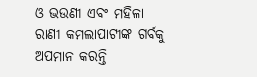ଓ ଭଉଣୀ ଏବଂ ମହିଳା ରାଣୀ କମଲାପାଟୀଙ୍କ ଗର୍ବକୁ ଅପମାନ କରନ୍ତି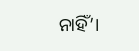ନାହିଁ’।